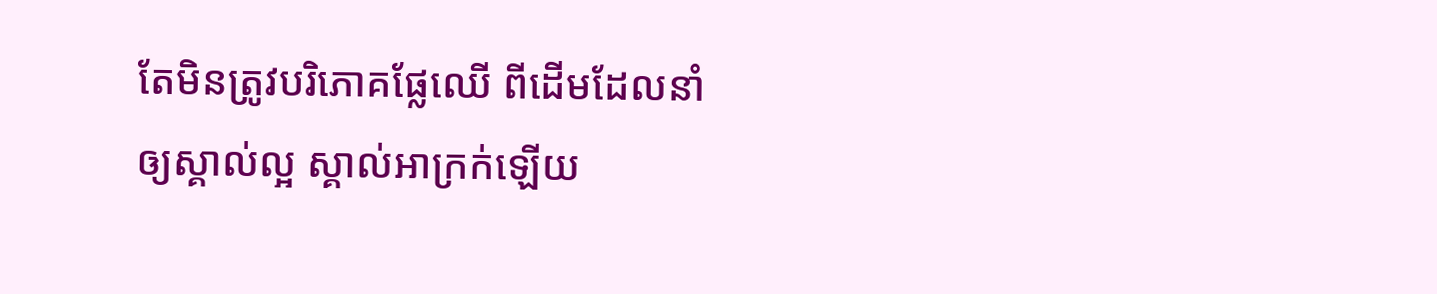តែមិនត្រូវបរិភោគផ្លែឈើ ពីដើមដែលនាំឲ្យស្គាល់ល្អ ស្គាល់អាក្រក់ឡើយ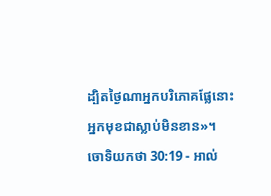ដ្បិតថ្ងៃណាអ្នកបរិភោគផ្លែនោះ អ្នកមុខជាស្លាប់មិនខាន»។
ចោទិយកថា 30:19 - អាល់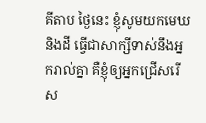គីតាប ថ្ងៃនេះ ខ្ញុំសូមយកមេឃ និងដី ធ្វើជាសាក្សីទាស់នឹងអ្នករាល់គ្នា គឺខ្ញុំឲ្យអ្នកជ្រើសរើស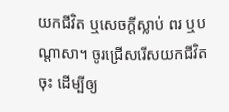យកជីវិត ឬសេចក្តីស្លាប់ ពរ ឬបណ្តាសា។ ចូរជ្រើសរើសយកជីវិតចុះ ដើម្បីឲ្យ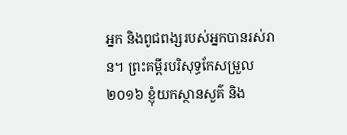អ្នក និងពូជពង្សរបស់អ្នកបានរស់រាន។ ព្រះគម្ពីរបរិសុទ្ធកែសម្រួល ២០១៦ ខ្ញុំយកស្ថានសួគ៌ និង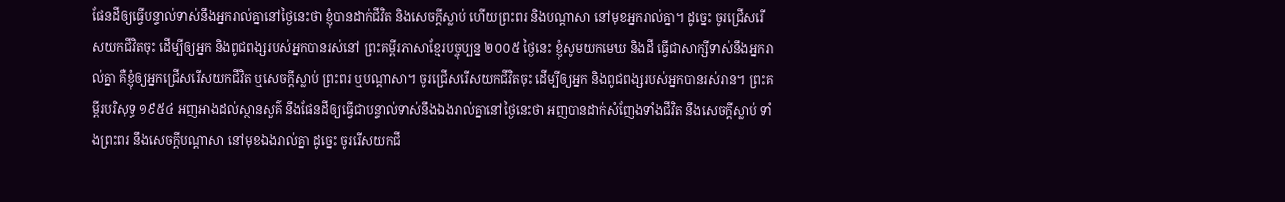ផែនដីឲ្យធ្វើបន្ទាល់ទាស់នឹងអ្នករាល់គ្នានៅថ្ងៃនេះថា ខ្ញុំបានដាក់ជីវិត និងសេចក្ដីស្លាប់ ហើយព្រះពរ និងបណ្ដាសា នៅមុខអ្នករាល់គ្នា។ ដូច្នេះ ចូរជ្រើសរើសយកជីវិតចុះ ដើម្បីឲ្យអ្នក និងពូជពង្សរបស់អ្នកបានរស់នៅ ព្រះគម្ពីរភាសាខ្មែរបច្ចុប្បន្ន ២០០៥ ថ្ងៃនេះ ខ្ញុំសូមយកមេឃ និងដី ធ្វើជាសាក្សីទាស់នឹងអ្នករាល់គ្នា គឺខ្ញុំឲ្យអ្នកជ្រើសរើសយកជីវិត ឬសេចក្ដីស្លាប់ ព្រះពរ ឬបណ្ដាសា។ ចូរជ្រើសរើសយកជីវិតចុះ ដើម្បីឲ្យអ្នក និងពូជពង្សរបស់អ្នកបានរស់រាន។ ព្រះគម្ពីរបរិសុទ្ធ ១៩៥៤ អញអាងដល់ស្ថានសួគ៌ នឹងផែនដីឲ្យធ្វើជាបន្ទាល់ទាស់នឹងឯងរាល់គ្នានៅថ្ងៃនេះថា អញបានដាក់សំញែងទាំងជីវិត នឹងសេចក្ដីស្លាប់ ទាំងព្រះពរ នឹងសេចក្ដីបណ្តាសា នៅមុខឯងរាល់គ្នា ដូច្នេះ ចូររើសយកជី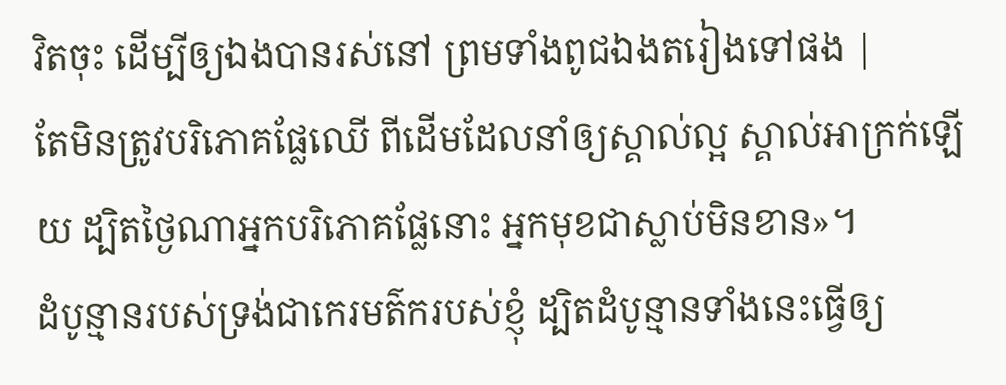វិតចុះ ដើម្បីឲ្យឯងបានរស់នៅ ព្រមទាំងពូជឯងតរៀងទៅផង |
តែមិនត្រូវបរិភោគផ្លែឈើ ពីដើមដែលនាំឲ្យស្គាល់ល្អ ស្គាល់អាក្រក់ឡើយ ដ្បិតថ្ងៃណាអ្នកបរិភោគផ្លែនោះ អ្នកមុខជាស្លាប់មិនខាន»។
ដំបូន្មានរបស់ទ្រង់ជាកេរមត៌ករបស់ខ្ញុំ ដ្បិតដំបូន្មានទាំងនេះធ្វើឲ្យ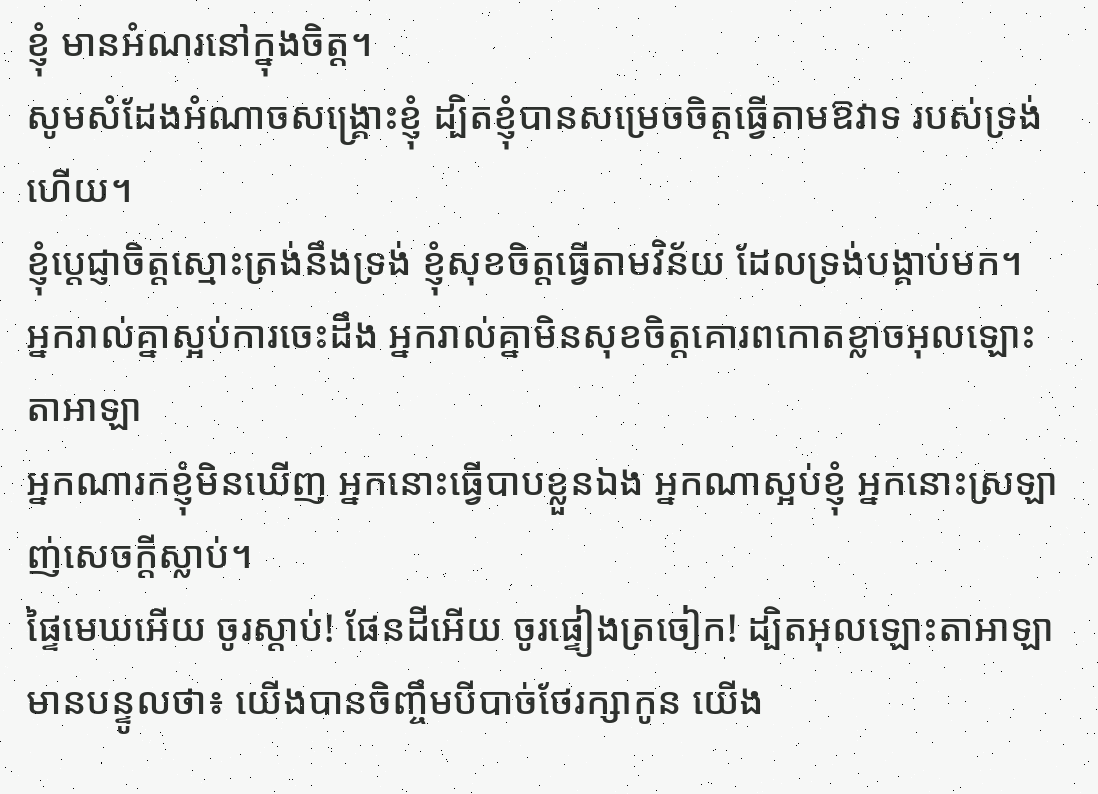ខ្ញុំ មានអំណរនៅក្នុងចិត្ត។
សូមសំដែងអំណាចសង្គ្រោះខ្ញុំ ដ្បិតខ្ញុំបានសម្រេចចិត្តធ្វើតាមឱវាទ របស់ទ្រង់ហើយ។
ខ្ញុំប្ដេជ្ញាចិត្តស្មោះត្រង់នឹងទ្រង់ ខ្ញុំសុខចិត្តធ្វើតាមវិន័យ ដែលទ្រង់បង្គាប់មក។
អ្នករាល់គ្នាស្អប់ការចេះដឹង អ្នករាល់គ្នាមិនសុខចិត្តគោរពកោតខ្លាចអុលឡោះតាអាឡា
អ្នកណារកខ្ញុំមិនឃើញ អ្នកនោះធ្វើបាបខ្លួនឯង អ្នកណាស្អប់ខ្ញុំ អ្នកនោះស្រឡាញ់សេចក្ដីស្លាប់។
ផ្ទៃមេឃអើយ ចូរស្ដាប់! ផែនដីអើយ ចូរផ្ទៀងត្រចៀក! ដ្បិតអុលឡោះតាអាឡាមានបន្ទូលថា៖ យើងបានចិញ្ចឹមបីបាច់ថែរក្សាកូន យើង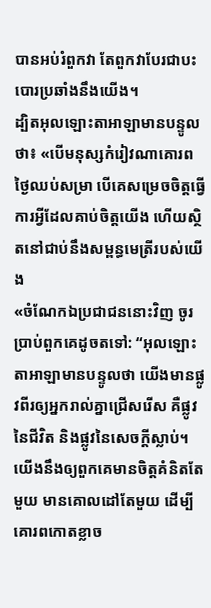បានអប់រំពួកវា តែពួកវាបែរជាបះបោរប្រឆាំងនឹងយើង។
ដ្បិតអុលឡោះតាអាឡាមានបន្ទូលថា៖ «បើមនុស្សកំរៀវណាគោរពថ្ងៃឈប់សម្រា បើគេសម្រេចចិត្តធ្វើការអ្វីដែលគាប់ចិត្តយើង ហើយស្ថិតនៅជាប់នឹងសម្ពន្ធមេត្រីរបស់យើង
«ចំណែកឯប្រជាជននោះវិញ ចូរប្រាប់ពួកគេដូចតទៅ: “អុលឡោះតាអាឡាមានបន្ទូលថា យើងមានផ្លូវពីរឲ្យអ្នករាល់គ្នាជ្រើសរើស គឺផ្លូវនៃជីវិត និងផ្លូវនៃសេចក្ដីស្លាប់។
យើងនឹងឲ្យពួកគេមានចិត្តគំនិតតែមួយ មានគោលដៅតែមួយ ដើម្បីគោរពកោតខ្លាច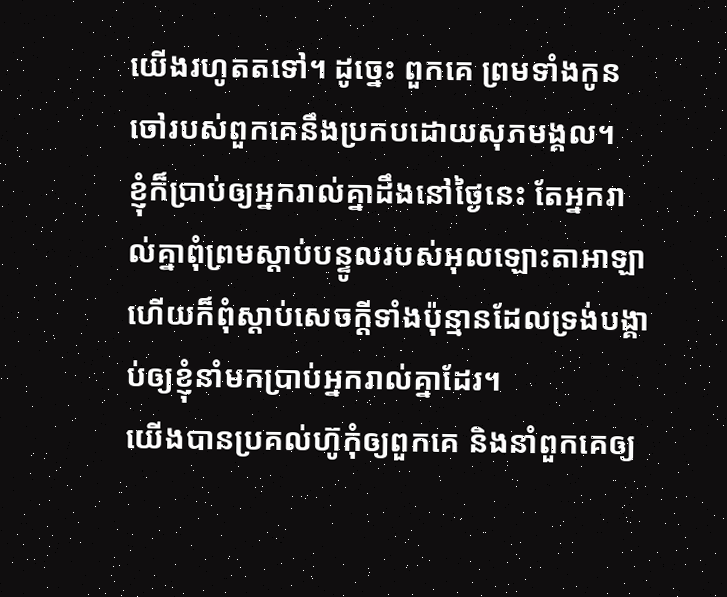យើងរហូតតទៅ។ ដូច្នេះ ពួកគេ ព្រមទាំងកូនចៅរបស់ពួកគេនឹងប្រកបដោយសុភមង្គល។
ខ្ញុំក៏ប្រាប់ឲ្យអ្នករាល់គ្នាដឹងនៅថ្ងៃនេះ តែអ្នករាល់គ្នាពុំព្រមស្ដាប់បន្ទូលរបស់អុលឡោះតាអាឡា ហើយក៏ពុំស្ដាប់សេចក្ដីទាំងប៉ុន្មានដែលទ្រង់បង្គាប់ឲ្យខ្ញុំនាំមកប្រាប់អ្នករាល់គ្នាដែរ។
យើងបានប្រគល់ហ៊ូកុំឲ្យពួកគេ និងនាំពួកគេឲ្យ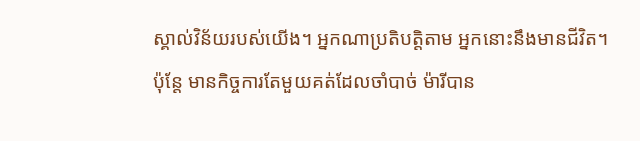ស្គាល់វិន័យរបស់យើង។ អ្នកណាប្រតិបត្តិតាម អ្នកនោះនឹងមានជីវិត។
ប៉ុន្តែ មានកិច្ចការតែមួយគត់ដែលចាំបាច់ ម៉ារីបាន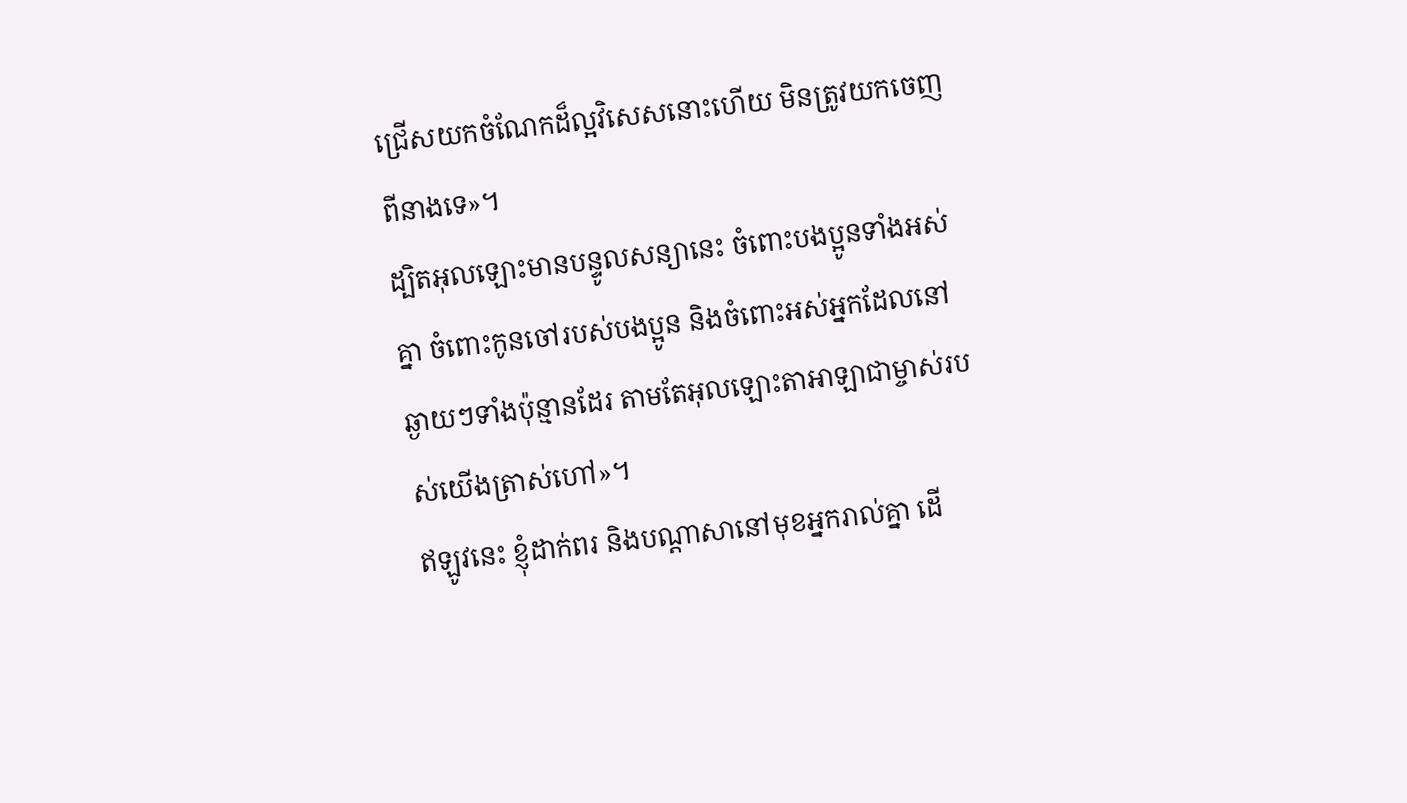ជ្រើសយកចំណែកដ៏ល្អវិសេសនោះហើយ មិនត្រូវយកចេញពីនាងទេ»។
ដ្បិតអុលឡោះមានបន្ទូលសន្យានេះ ចំពោះបងប្អូនទាំងអស់គ្នា ចំពោះកូនចៅរបស់បងប្អូន និងចំពោះអស់អ្នកដែលនៅឆ្ងាយៗទាំងប៉ុន្មានដែរ តាមតែអុលឡោះតាអាឡាជាម្ចាស់របស់យើងត្រាស់ហៅ»។
ឥឡូវនេះ ខ្ញុំដាក់ពរ និងបណ្តាសានៅមុខអ្នករាល់គ្នា ដើ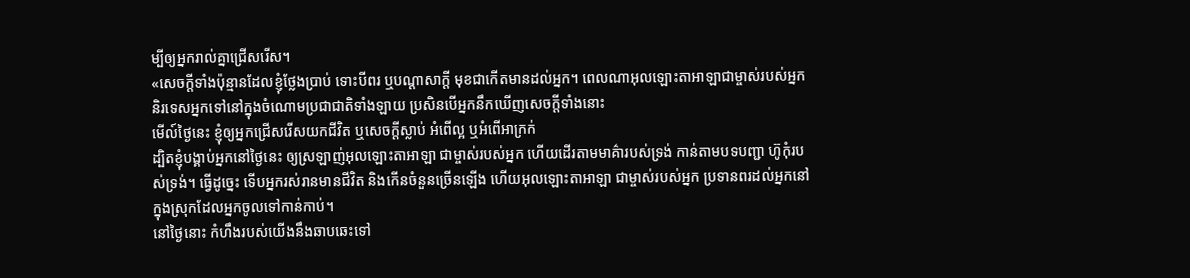ម្បីឲ្យអ្នករាល់គ្នាជ្រើសរើស។
«សេចក្តីទាំងប៉ុន្មានដែលខ្ញុំថ្លែងប្រាប់ ទោះបីពរ ឬបណ្តាសាក្តី មុខជាកើតមានដល់អ្នក។ ពេលណាអុលឡោះតាអាឡាជាម្ចាស់របស់អ្នក និរទេសអ្នកទៅនៅក្នុងចំណោមប្រជាជាតិទាំងឡាយ ប្រសិនបើអ្នកនឹកឃើញសេចក្តីទាំងនោះ
មើល៍ថ្ងៃនេះ ខ្ញុំឲ្យអ្នកជ្រើសរើសយកជីវិត ឬសេចក្តីស្លាប់ អំពើល្អ ឬអំពើអាក្រក់
ដ្បិតខ្ញុំបង្គាប់អ្នកនៅថ្ងៃនេះ ឲ្យស្រឡាញ់អុលឡោះតាអាឡា ជាម្ចាស់របស់អ្នក ហើយដើរតាមមាគ៌ារបស់ទ្រង់ កាន់តាមបទបញ្ជា ហ៊ូកុំរបស់ទ្រង់។ ធ្វើដូច្នេះ ទើបអ្នករស់រានមានជីវិត និងកើនចំនួនច្រើនឡើង ហើយអុលឡោះតាអាឡា ជាម្ចាស់របស់អ្នក ប្រទានពរដល់អ្នកនៅក្នុងស្រុកដែលអ្នកចូលទៅកាន់កាប់។
នៅថ្ងៃនោះ កំហឹងរបស់យើងនឹងឆាបឆេះទៅ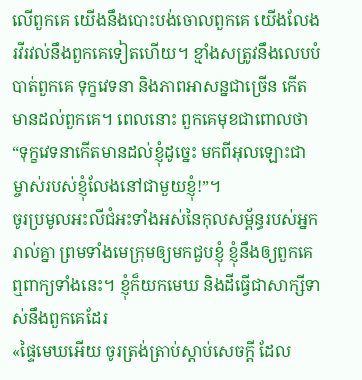លើពួកគេ យើងនឹងបោះបង់ចោលពួកគេ យើងលែងរវីរវល់នឹងពួកគេទៀតហើយ។ ខ្មាំងសត្រូវនឹងលេបបំបាត់ពួកគេ ទុក្ខវេទនា និងភាពអាសន្នជាច្រើន កើតមានដល់ពួកគេ។ ពេលនោះ ពួកគេមុខជាពោលថា “ទុក្ខវេទនាកើតមានដល់ខ្ញុំដូច្នេះ មកពីអុលឡោះជាម្ចាស់របស់ខ្ញុំលែងនៅជាមួយខ្ញុំ!”។
ចូរប្រមូលអះលីជំអះទាំងអស់នៃកុលសម្ព័ន្ធរបស់អ្នករាល់គ្នា ព្រមទាំងមេក្រុមឲ្យមកជួបខ្ញុំ ខ្ញុំនឹងឲ្យពួកគេឮពាក្យទាំងនេះ។ ខ្ញុំក៏យកមេឃ និងដីធ្វើជាសាក្សីទាស់នឹងពួកគេដែរ
«ផ្ទៃមេឃអើយ ចូរត្រង់ត្រាប់ស្តាប់សេចក្តី ដែល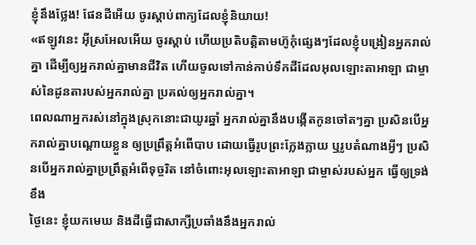ខ្ញុំនឹងថ្លែង! ផែនដីអើយ ចូរស្តាប់ពាក្យដែលខ្ញុំនិយាយ!
«ឥឡូវនេះ អ៊ីស្រអែលអើយ ចូរស្តាប់ ហើយប្រតិបត្តិតាមហ៊ូកុំផ្សេងៗដែលខ្ញុំបង្រៀនអ្នករាល់គ្នា ដើម្បីឲ្យអ្នករាល់គ្នាមានជីវិត ហើយចូលទៅកាន់កាប់ទឹកដីដែលអុលឡោះតាអាឡា ជាម្ចាស់នៃដូនតារបស់អ្នករាល់គ្នា ប្រគល់ឲ្យអ្នករាល់គ្នា។
ពេលណាអ្នករស់នៅក្នុងស្រុកនោះជាយូរឆ្នាំ អ្នករាល់គ្នានឹងបង្កើតកូនចៅតៗគ្នា ប្រសិនបើអ្នករាល់គ្នាបណ្តោយខ្លួន ឲ្យប្រព្រឹត្តអំពើបាប ដោយធ្វើរូបព្រះក្លែងក្លាយ ឬរូបតំណាងអ្វីៗ ប្រសិនបើអ្នករាល់គ្នាប្រព្រឹត្តអំពើទុច្ចរិត នៅចំពោះអុលឡោះតាអាឡា ជាម្ចាស់របស់អ្នក ធ្វើឲ្យទ្រង់ខឹង
ថ្ងៃនេះ ខ្ញុំយកមេឃ និងដីធ្វើជាសាក្សីប្រឆាំងនឹងអ្នករាល់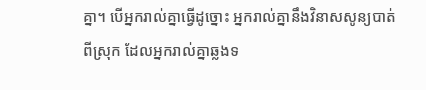គ្នា។ បើអ្នករាល់គ្នាធ្វើដូច្នោះ អ្នករាល់គ្នានឹងវិនាសសូន្យបាត់ពីស្រុក ដែលអ្នករាល់គ្នាឆ្លងទ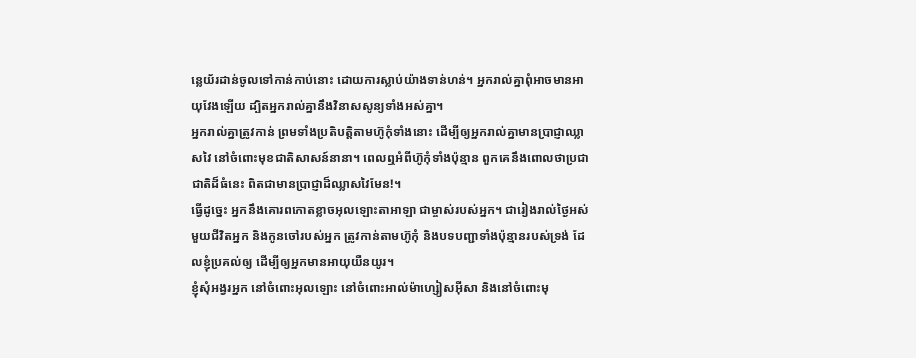ន្លេយ័រដាន់ចូលទៅកាន់កាប់នោះ ដោយការស្លាប់យ៉ាងទាន់ហន់។ អ្នករាល់គ្នាពុំអាចមានអាយុវែងឡើយ ដ្បិតអ្នករាល់គ្នានឹងវិនាសសូន្យទាំងអស់គ្នា។
អ្នករាល់គ្នាត្រូវកាន់ ព្រមទាំងប្រតិបត្តិតាមហ៊ូកុំទាំងនោះ ដើម្បីឲ្យអ្នករាល់គ្នាមានប្រាជ្ញាឈ្លាសវៃ នៅចំពោះមុខជាតិសាសន៍នានា។ ពេលឮអំពីហ៊ូកុំទាំងប៉ុន្មាន ពួកគេនឹងពោលថាប្រជាជាតិដ៏ធំនេះ ពិតជាមានប្រាជ្ញាដ៏ឈ្លាសវៃមែន!។
ធ្វើដូច្នេះ អ្នកនឹងគោរពកោតខ្លាចអុលឡោះតាអាឡា ជាម្ចាស់របស់អ្នក។ ជារៀងរាល់ថ្ងៃអស់មួយជីវិតអ្នក និងកូនចៅរបស់អ្នក ត្រូវកាន់តាមហ៊ូកុំ និងបទបញ្ជាទាំងប៉ុន្មានរបស់ទ្រង់ ដែលខ្ញុំប្រគល់ឲ្យ ដើម្បីឲ្យអ្នកមានអាយុយឺនយូរ។
ខ្ញុំសុំអង្វរអ្នក នៅចំពោះអុលឡោះ នៅចំពោះអាល់ម៉ាហ្សៀសអ៊ីសា និងនៅចំពោះមុ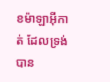ខម៉ាឡាអ៊ីកាត់ ដែលទ្រង់បាន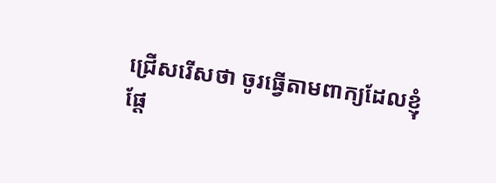ជ្រើសរើសថា ចូរធ្វើតាមពាក្យដែលខ្ញុំផ្ដែ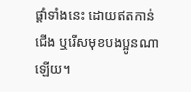ផ្ដាំទាំងនេះ ដោយឥតកាន់ជើង ឬរើសមុខបងប្អូនណាឡើយ។